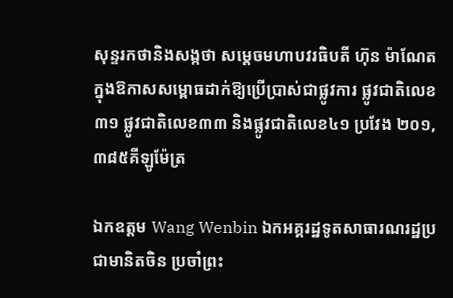សុន្ទរកថានិងសង្កថា សម្តេចមហាបវរធិបតី ហ៊ុន ម៉ាណែត ក្នុងឱកាសសម្ពោធដាក់ឱ្យប្រើប្រាស់ជាផ្លូវការ ផ្លូវជាតិលេខ៣១ ផ្លូវជាតិលេខ៣៣ និងផ្លូវជាតិលេខ៤១ ប្រវែង ២០១,៣៨៥គីឡូម៉ែត្រ

ឯកឧត្តម Wang Wenbin ឯកអគ្គរដ្ឋទូតសាធារណរដ្ឋប្រជាមានិតចិន ប្រចាំព្រះ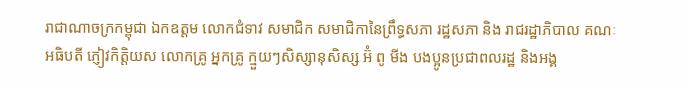រាជាណាចក្រកម្ពុជា ឯកឧត្តម លោកជំទាវ សមាជិក សមាជិកានៃព្រឹទ្ធសភា រដ្ឋសភា និង រាជរដ្ឋាភិបាល គណៈអធិបតី ភ្ញៀវកិត្តិយស លោកគ្រូ អ្នកគ្រូ ក្មួយៗសិស្សានុសិស្ស អ៊ំ ពូ មីង បងប្អូនប្រជាពលរដ្ឋ និងអង្គ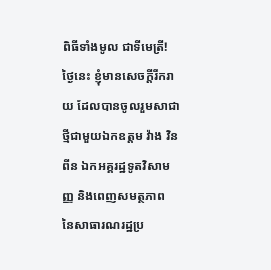ពិធីទាំងមូល ជាទីមេត្រី! ថ្ងៃនេះ ខ្ញុំមានសេចក្ដីរីករាយ ដែលបានចូលរួមសាជាថ្មីជាមួយឯកឧត្តម វ៉ាង វិនពីន ឯកអគ្គរដ្ឋទូតវិសាមញ្ញ និងពេញសមត្ថភាព នៃសាធារណរដ្ឋប្រ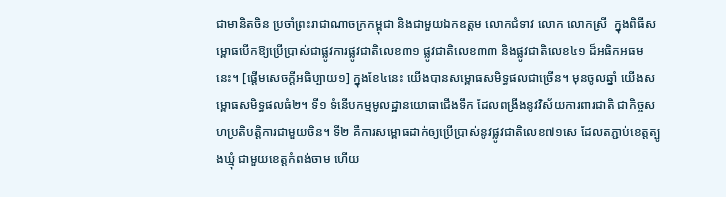ជាមានិតចិន ប្រចាំព្រះរាជាណាចក្រកម្ពុជា និងជាមួយឯកឧត្តម លោកជំទាវ លោក លោកស្រី  ក្នុងពិធីសម្ពោធបើកឱ្យប្រើប្រាស់ជាផ្លូវការផ្លូវជាតិលេខ៣១ ផ្លូវជាតិលេខ៣៣ និងផ្លូវជាតិលេខ៤១ ដ៏អធិកអធមនេះ។ [ផ្ដើមសេចក្ដីអធិប្បាយ១] ក្នុងខែ៤នេះ យើងបានសម្ពោធសមិទ្ធផលជាច្រើន។ មុនចូលឆ្នាំ យើងសម្ពោធសមិទ្ធផលធំ២។ ទី១ ទំនើបកម្មមូលដ្ឋានយោធាជើងទឹក ដែលពង្រីងនូវវិស័យការពារជាតិ ជាកិច្ចសហប្រតិបត្តិការជាមួយចិន។ ទី២ គឺការសម្ពោធដាក់ឲ្យប្រើប្រាស់នូវផ្លូវជាតិលេខ៧១សេ ដែលតភ្ជាប់ខេត្តត្បូងឃ្មុំ ជាមួយខេត្តកំពង់ចាម ហើយ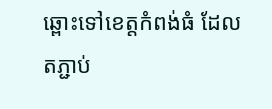ឆ្ពោះទៅខេត្តកំពង់ធំ ដែលតភ្ជាប់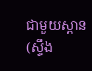ជាមួយស្ពាន(ស្ទឹង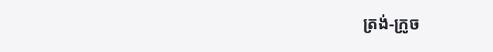ត្រង់-ក្រូច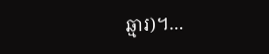ឆ្មារ)។…